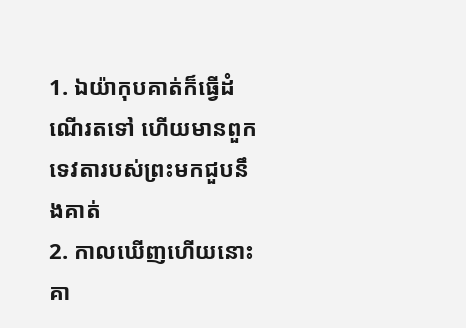1. ឯយ៉ាកុបគាត់ក៏ធ្វើដំណើរតទៅ ហើយមានពួកទេវតារបស់ព្រះមកជួបនឹងគាត់
2. កាលឃើញហើយនោះគា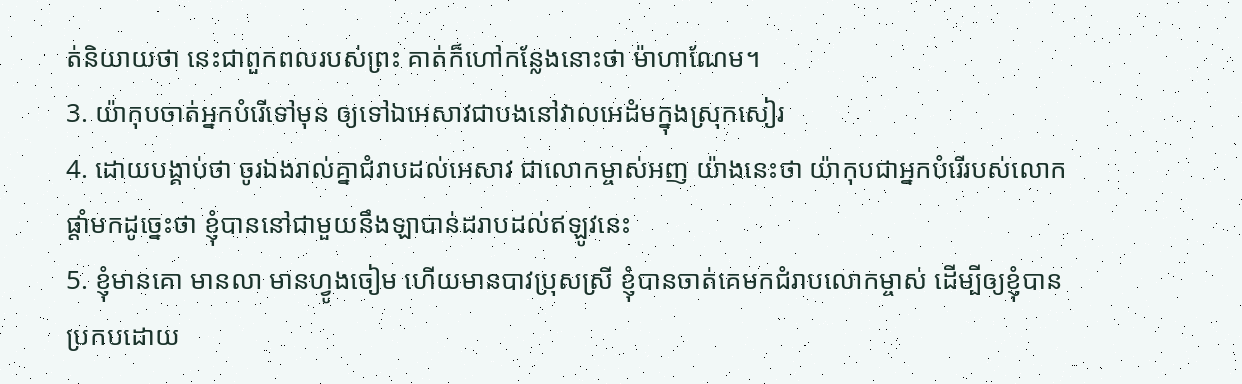ត់និយាយថា នេះជាពួកពលរបស់ព្រះ គាត់ក៏ហៅកន្លែងនោះថា ម៉ាហាណែម។
3. យ៉ាកុបចាត់អ្នកបំរើទៅមុន ឲ្យទៅឯអេសាវជាបងនៅវាលអេដំមក្នុងស្រុកសៀរ
4. ដោយបង្គាប់ថា ចូរឯងរាល់គ្នាជំរាបដល់អេសាវ ជាលោកម្ចាស់អញ យ៉ាងនេះថា យ៉ាកុបជាអ្នកបំរើរបស់លោកផ្តាំមកដូច្នេះថា ខ្ញុំបាននៅជាមួយនឹងឡាបាន់ដរាបដល់ឥឡូវនេះ
5. ខ្ញុំមានគោ មានលា មានហ្វូងចៀម ហើយមានបាវប្រុសស្រី ខ្ញុំបានចាត់គេមកជំរាបលោកម្ចាស់ ដើម្បីឲ្យខ្ញុំបានប្រកបដោយ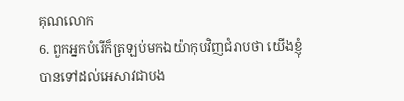គុណលោក
6. ពួកអ្នកបំរើក៏ត្រឡប់មកឯយ៉ាកុបវិញជំរាបថា យើងខ្ញុំបានទៅដល់អេសាវជាបង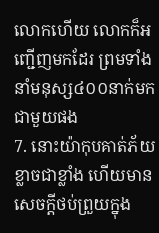លោកហើយ លោកក៏អញ្ជើញមកដែរ ព្រមទាំងនាំមនុស្ស៤០០នាក់មកជាមួយផង
7. នោះយ៉ាកុបគាត់ភ័យខ្លាចជាខ្លាំង ហើយមានសេចក្ដីថប់ព្រួយក្នុង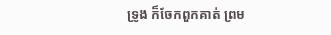ទ្រូង ក៏ចែកពួកគាត់ ព្រម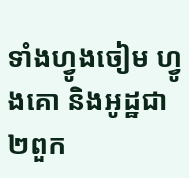ទាំងហ្វូងចៀម ហ្វូងគោ និងអូដ្ឋជា២ពួក